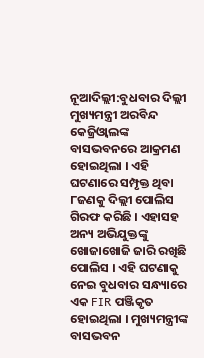ନୂଆଦିଲ୍ଲୀ:ବୁଧବାର ଦିଲ୍ଲୀ ମୁଖ୍ୟମନ୍ତ୍ରୀ ଅରବିନ୍ଦ କେଜ୍ରିଓ୍ୱାଲଙ୍କ ବାସଭବନରେ ଆକ୍ରମଣ ହୋଇଥିଲା । ଏହି ଘଟଣାରେ ସମ୍ପୃକ୍ତ ଥିବା ୮ଜଣକୁ ଦିଲ୍ଲୀ ପୋଲିସ ଗିରଫ କରିଛି । ଏହାସହ ଅନ୍ୟ ଅଭିଯୁକ୍ତଙ୍କୁ ଖୋଜାଖୋଜି ଜାରି ରଖିଛି ପୋଲିସ । ଏହି ଘଟଣାକୁ ନେଇ ବୁଧବାର ସନ୍ଧ୍ୟାରେ ଏକ FIR ପଞ୍ଜିକୃତ ହୋଇଥିଲା । ମୁଖ୍ୟମନ୍ତ୍ରୀଙ୍କ ବାସଭବନ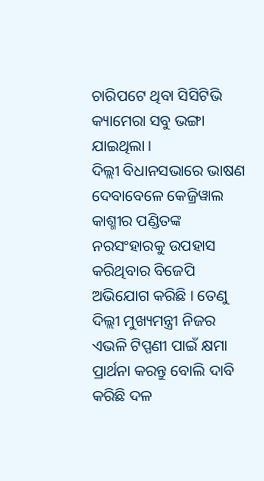ଚାରିପଟେ ଥିବା ସିସିଟିଭି କ୍ୟାମେରା ସବୁ ଭଙ୍ଗା ଯାଇଥିଲା ।
ଦିଲ୍ଲୀ ବିଧାନସଭାରେ ଭାଷଣ ଦେବାବେଳେ କେଜ୍ରିୱାଲ କାଶ୍ମୀର ପଣ୍ଡିତଙ୍କ ନରସଂହାରକୁ ଉପହାସ କରିଥିବାର ବିଜେପି ଅଭିଯୋଗ କରିଛି । ତେଣୁ ଦିଲ୍ଲୀ ମୁଖ୍ୟମନ୍ତ୍ରୀ ନିଜର ଏଭଳି ଟିପ୍ପଣୀ ପାଇଁ କ୍ଷମା ପ୍ରାର୍ଥନା କରନ୍ତୁ ବୋଲି ଦାବି କରିଛି ଦଳ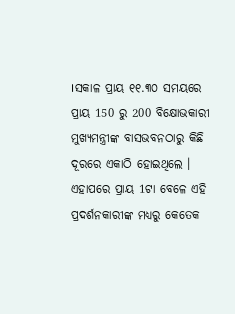।ସକାଳ ପ୍ରାୟ ୧୧.୩୦ ସମୟରେ ପ୍ରାୟ 150 ରୁ 200 ବିକ୍ଷୋଭକାରୀ ମୁଖ୍ୟମନ୍ତ୍ରୀଙ୍କ ବାସଭବନଠାରୁ କିଛି ଦୂରରେ ଏକାଠି ହୋଇଥିଲେ । ଏହାପରେ ପ୍ରାୟ 1ଟା ବେଳେ ଏହି ପ୍ରଦର୍ଶନକାରୀଙ୍କ ମଧ୍ୟରୁ କେତେକ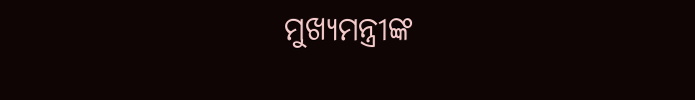ମୁଖ୍ୟମନ୍ତ୍ରୀଙ୍କ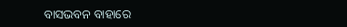ବାସଭବନ ବାହାରେ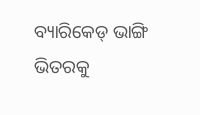ବ୍ୟାରିକେଡ୍ ଭାଙ୍ଗି ଭିତରକୁ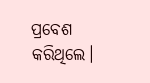ପ୍ରବେଶ କରିଥିଲେ।